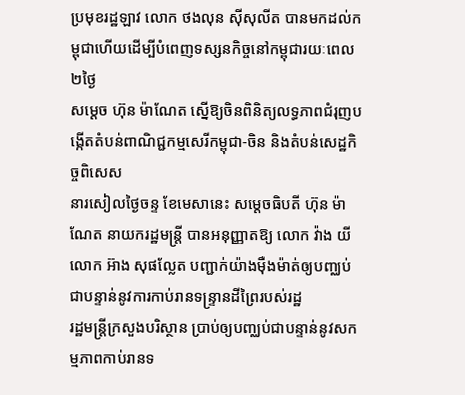ប្រមុខរដ្ឋឡាវ លោក ថងលុន ស៊ីសុលីត បានមកដល់កម្ពុជាហើយដើម្បីបំពេញទស្សនកិច្ចនៅកម្ពុជារយៈពេល ២ថ្ងៃ
សម្តេច ហ៊ុន ម៉ាណែត ស្នើឱ្យចិនពិនិត្យលទ្ធភាពជំរុញបង្កើតតំបន់ពាណិជ្ជកម្មសេរីកម្ពុជា-ចិន និងតំបន់សេដ្ឋកិច្ចពិសេស
នារសៀលថ្ងៃចន្ទ ខែមេសានេះ សម្តេចធិបតី ហ៊ុន ម៉ាណែត នាយករដ្ឋមន្រ្តី បានអនុញ្ញាតឱ្យ លោក វ៉ាង យី
លោក អ៊ាង សុផល្លែត បញ្ជាក់យ៉ាងមុឺងម៉ាត់ឲ្យបញ្ឈប់ជាបន្ទាន់នូវការកាប់រានទន្រ្ទានដីព្រៃរបស់រដ្ឋ
រដ្ឋមន្រ្តីក្រសួងបរិស្ថាន ប្រាប់ឲ្យបញ្ឈប់ជាបន្ទាន់នូវសកម្មភាពកាប់រានទ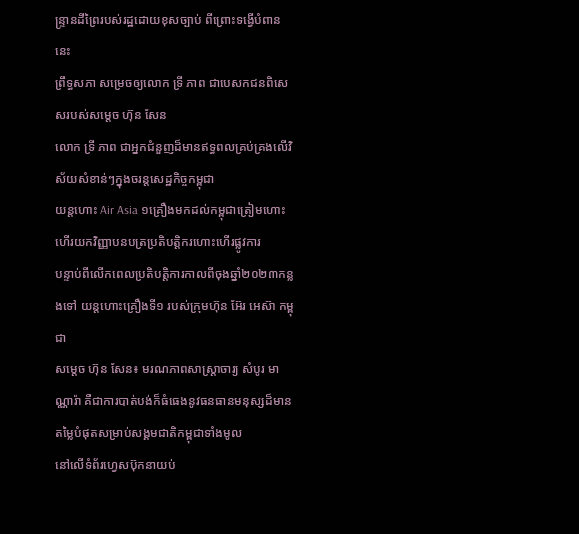ន្រ្ទានដីព្រៃរបស់រដ្ឋដោយខុសច្បាប់ ពីព្រោះទង្វើបំពាននេះ
ព្រឹទ្ធសភា សម្រេចឲ្យលោក ទ្រី ភាព ជាបេសកជនពិសេសរបស់សម្តេច ហ៊ុន សែន
លោក ទ្រី ភាព ជាអ្នកជំនួញដ៏មានឥទ្ធពលគ្រប់គ្រងលើវិស័យសំខាន់ៗក្នុងចរន្តសេដ្ឋកិច្ចកម្ពុជា
យន្តហោះ Air Asia ១គ្រឿងមកដល់កម្ពុជាត្រៀមហោះហើរយកវិញ្ញាបនបត្រប្រតិបត្ដិករហោះហើរផ្លូវការ
បន្ទាប់ពីលើកពេលប្រតិបត្តិការកាលពីចុងឆ្នាំ២០២៣កន្លងទៅ យន្តហោះគ្រឿងទី១ របស់ក្រុមហ៊ុន អ៊ែរ អេស៊ា កម្ពុជា
សម្តេច ហ៊ុន សែន៖ មរណភាពសាស្ត្រាចារ្យ សំបូរ មាណ្ណារ៉ា គឺជាការបាត់បង់ក៏ធំធេងនូវធនធានមនុស្សដ៏មានតម្លៃបំផុតសម្រាប់សង្គមជាតិកម្ពុជាទាំងមូល
នៅលើទំព័រហ្វេសប៊ុកនាយប់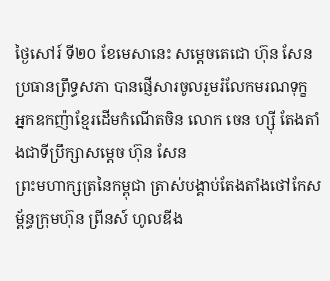ថ្ងៃសៅរ៍ ទី២០ ខែមេសានេះ សម្តេចតេជោ ហ៊ុន សែន ប្រធានព្រឹទ្ធសភា បានផ្ញើសារចូលរួមរំលែកមរណទុក្ខ
អ្នកឧកញ៉ាខ្មែរដើមកំណើតចិន លោក ចេន ហ្សុី តែងតាំងជាទីប្រឹក្សាសម្តេច ហ៊ុន សែន
ព្រះមហាក្សត្រនៃកម្ពុជា ត្រាស់បង្គាប់តែងតាំងថៅកែសម្ព័ន្ធក្រុមហ៊ុន ព្រីនស៍ ហូលឌីង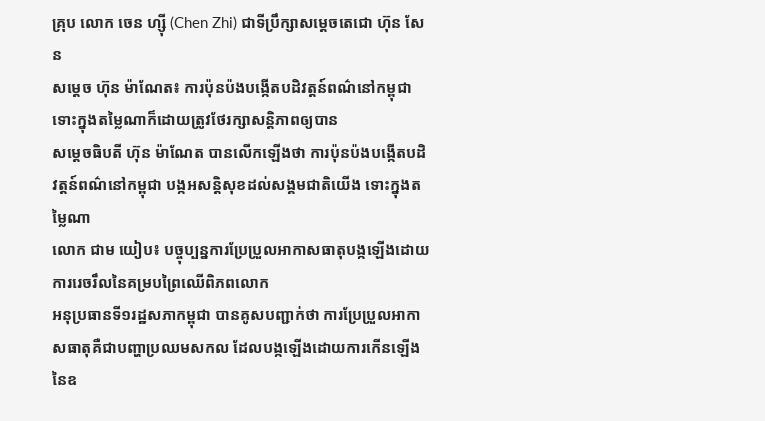គ្រុប លោក ចេន ហ្សុី (Chen Zhi) ជាទីប្រឹក្សាសម្តេចតេជោ ហ៊ុន សែន
សម្តេច ហ៊ុន ម៉ាណែត៖ ការប៉ុនប៉ងបង្កើតបដិវត្តន៍ពណ៌នៅកម្ពុជា ទោះក្នុងតម្លៃណាក៏ដោយត្រូវថែរក្សាសន្តិភាពឲ្យបាន
សម្តេចធិបតី ហ៊ុន ម៉ាណែត បានលើកឡើងថា ការប៉ុនប៉ងបង្កើតបដិវត្តន៍ពណ៌នៅកម្ពុជា បង្កអសន្តិសុខដល់សង្គមជាតិយើង ទោះក្នុងតម្លៃណា
លោក ជាម យៀប៖ បច្ចុប្បន្នការប្រែប្រួលអាកាសធាតុបង្កឡើងដោយការរេចរឹលនៃគម្របព្រៃឈើពិភពលោក
អនុប្រធានទី១រដ្ឋសភាកម្ពុជា បានគូសបញ្ជាក់ថា ការប្រែប្រួលអាកាសធាតុគឺជាបញ្ហាប្រឈមសកល ដែលបង្កឡើងដោយការកើនឡើងនៃឧ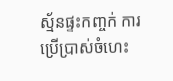ស្ម័នផ្ទះកញ្ចក់ ការប្រើប្រាស់ចំហេះ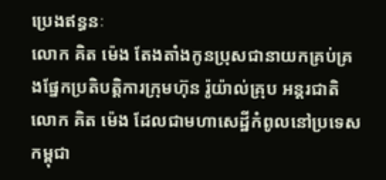ប្រេងឥន្ធនៈ
លោក គិត ម៉េង តែងតាំងកូនប្រុសជានាយកគ្រប់គ្រងផ្នែកប្រតិបត្តិការក្រុមហ៊ុន រ៉ូយ៉ាល់គ្រុប អន្តរជាតិ
លោក គិត ម៉េង ដែលជាមហាសេដ្ឋីកំពូលនៅប្រទេសកម្ពុជា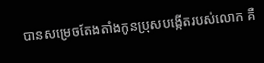បានសម្រេចតែងតាំងកូនប្រុសបង្កើតរបស់លោក គឺ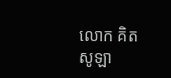លោក គិត សូឡា